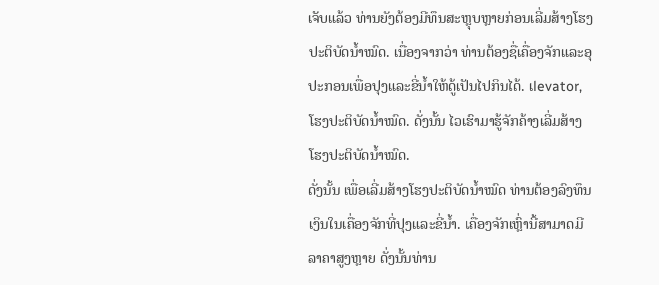ເຈັບແລ້ວ ທ່ານຍັງຕ້ອງມີທຶນສະຫຼຸບຫຼາຍກ່ອນເລີ່ມສ້າງໂຮງປະຕິບັດນ້ຳໝົດ. ເນື່ອງຈາກວ່າ ທ່ານຕ້ອງຊື່ເຄື່ອງຈັກແລະອຸປະກອນເພື່ອປຸງແລະຂີ່ນ້ຳໃຫ້ດູ້ເປັນໄປກິນໄດ້. ເlevator, ໂຮງປະຕິບັດນ້ຳໝົດ. ດັ່ງນັ້ນ ໄວເຮົາມາຮູ້ຈັກຄ້າງເລີ່ມສ້າງໂຮງປະຕິບັດນ້ຳໝົດ.
ດັ່ງນັ້ນ ເພື່ອເລີ່ມສ້າງໂຮງປະຕິບັດນ້ຳໝົດ ທ່ານຕ້ອງລົງທຶນເງິນໃນເຄື່ອງຈັກທີ່ປຸງແລະຂີ່ນ້ຳ. เຄື່ອງຈັກເຫຼົ່ານີ້ສາມາດມີລາຄາສູງຫຼາຍ ດັ່ງນັ້ນທ່ານ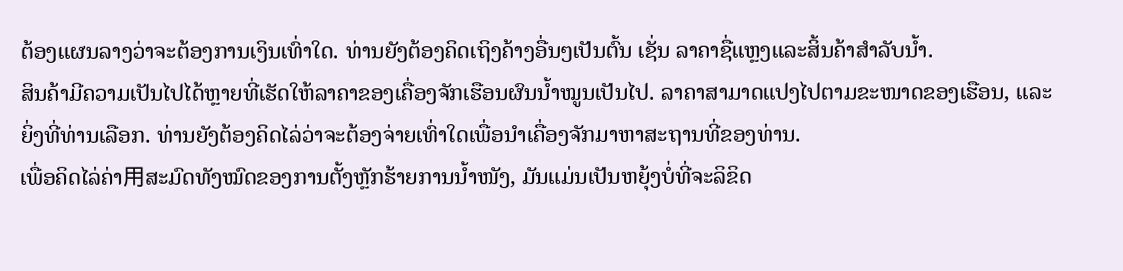ຕ້ອງແຜນລາງວ່າຈະຕ້ອງການເງິນເທົ່າໃດ. ທ່ານຍັງຕ້ອງຄິດເຖິງຄ້າງອື່ນໆເປັນຕົ້ນ ເຊັ່ນ ລາຄາຊື່ແຫຼງແລະສິ້ນຄ້າສຳລັບນ້ຳ.
ສິນຄ້າມີຄວາມເປັນໄປໄດ້ຫຼາຍທີ່ເຮັດໃຫ້ລາຄາຂອງເຄື່ອງຈັກເຮືອນຜົນນ້ຳໝູນເປັນໄປ. ລາຄາສາມາດແປງໄປຕາມຂະໜາດຂອງເຮືອນ, ແລະຍິ່ງທີ່ທ່ານເລືອກ. ທ່ານຍັງຕ້ອງຄິດໄລ່ວ່າຈະຕ້ອງຈ່າຍເທົ່າໃດເພື່ອນຳເຄື່ອງຈັກມາຫາສະຖານທີ່ຂອງທ່ານ.
ເພື່ອຄິດໄລ່ຄ່າ用ສະມົດທັງໝົດຂອງການຕັ້ງຫຼັກຮ້າຍການນໍ້າໜັງ, ມັນແມ່ນເປັນຫຍຸ້ງບໍ່ທີ່ຈະລິຂິດ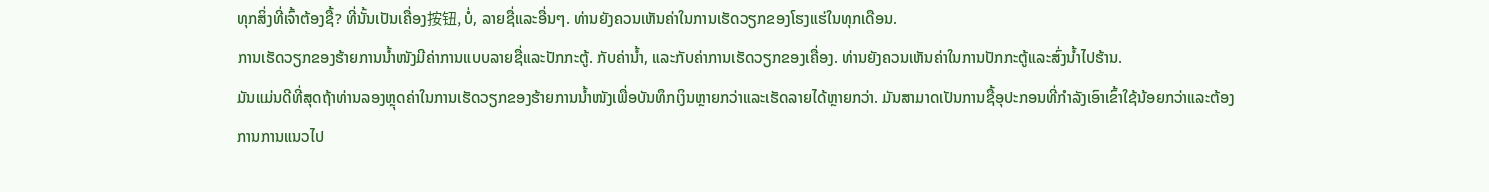ທຸກສິ່ງທີ່ເຈົ້າຕ້ອງຊື້? ທີ່ນັ້ນເປັນເຄື່ອງ按钮, ບໍ່, ລາຍຊື່ແລະອື່ນໆ. ທ່ານຍັງຄວນເຫັນຄ່າໃນການເຮັດວຽກຂອງໂຮງແຮ່ໃນທຸກເດືອນ.
ການເຮັດວຽກຂອງຮ້າຍການນໍ້າໜັງມີຄ່າການແບບລາຍຊື່ແລະປັກກະຕູ້. ກັບຄ່ານໍ້າ, ແລະກັບຄ່າການເຮັດວຽກຂອງເຄື່ອງ. ທ່ານຍັງຄວນເຫັນຄ່າໃນການປັກກະຕູ້ແລະສົ່ງນໍ້າໄປຮ້ານ.
ມັນແມ່ນດີທີ່ສຸດຖ້າທ່ານລອງຫຼຸດຄ່າໃນການເຮັດວຽກຂອງຮ້າຍການນໍ້າໜັງເພື່ອບັນທຶກເງິນຫຼາຍກວ່າແລະເຮັດລາຍໄດ້ຫຼາຍກວ່າ. ມັນສາມາດເປັນການຊື້ອຸປະກອນທີ່ກຳລັງເອົາເຂົ້າໃຊ້ນ້ອຍກວ່າແລະຕ້ອງການການແນວໄປ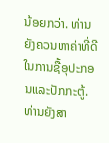ນ້ອຍກວ່າ. ທ່ານຍັງຄວນຫາຄ່າທີ່ດີໃນການຊື້ອຸປະກອນແລະປັກກະຕູ້. ທ່ານຍັງສາ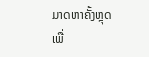ມາດຫາຄັ້ງຫຼຸດເພື່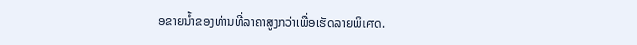ອຂາຍນໍ້າຂອງທ່ານທີ່ລາຄາສູງກວ່າເພື່ອເຮັດລາຍພິเศດ.